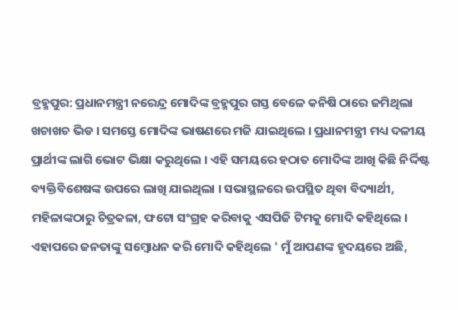ବ୍ରହ୍ମପୁର: ପ୍ରଧାନମନ୍ତ୍ରୀ ନରେନ୍ଦ୍ର ମୋଦିଙ୍କ ବ୍ରହ୍ମପୁର ଗସ୍ତ ବେଳେ କନିଷି ଠାରେ ଜମିଥିଲା ଖଚାଖଚ ଭିଡ । ସମସ୍ତେ ମୋଦିଙ୍କ ଭାଷଣରେ ମଜି ଯାଇଥିଲେ । ପ୍ରଧାନମନ୍ତ୍ରୀ ମଧ୍ୟ ଦଳୀୟ ପ୍ରାର୍ଥୀଙ୍କ ଲାଗି ଭୋଟ ଭିକ୍ଷା କରୁଥିଲେ । ଏହି ସମୟରେ ହଠାତ ମୋଦିଙ୍କ ଆଖି କିଛି ନିର୍ଦ୍ଦିଷ୍ଟ ବ୍ୟକ୍ତିବିଶେଷଙ୍କ ଉପରେ ଲାଖି ଯାଇଥିଲା । ସଭାସ୍ଥଳରେ ଉପସ୍ଥିତ ଥିବା ବିଦ୍ୟାର୍ଥୀ, ମହିଳାଙ୍କଠାରୁ ଚିତ୍ରକଳା, ଫଟୋ ସଂଗ୍ରହ କରିବାକୁ ଏସପିଜି ଟିମକୁ ମୋଦି କହିଥିଲେ । ଏହାପରେ ଜନତାଙ୍କୁ ସମ୍ବୋଧନ କରି ମୋଦି କହିଥିଲେ ' ମୁଁ ଆପଣଙ୍କ ହୃଦୟରେ ଅଛି,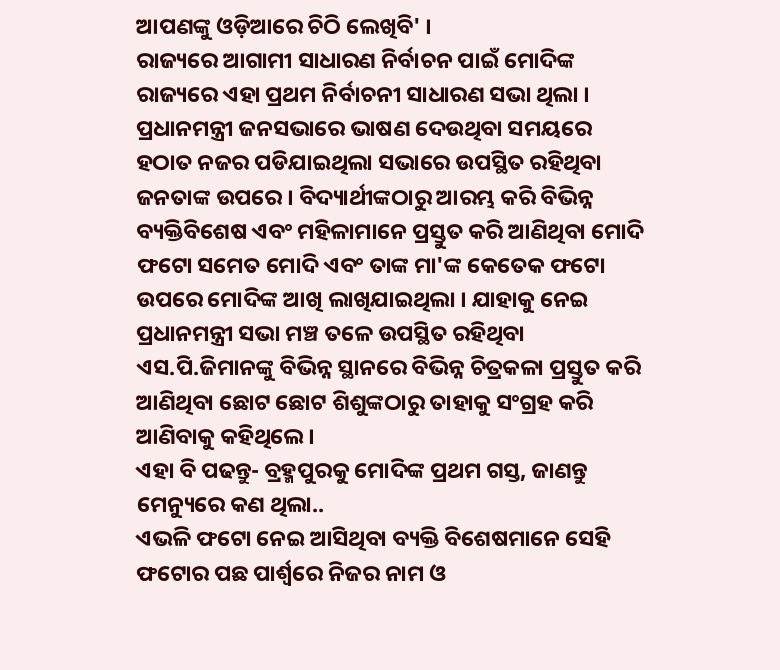ଆପଣଙ୍କୁ ଓଡ଼ିଆରେ ଚିଠି ଲେଖିବି' ।
ରାଜ୍ୟରେ ଆଗାମୀ ସାଧାରଣ ନିର୍ବାଚନ ପାଇଁ ମୋଦିଙ୍କ ରାଜ୍ୟରେ ଏହା ପ୍ରଥମ ନିର୍ବାଚନୀ ସାଧାରଣ ସଭା ଥିଲା । ପ୍ରଧାନମନ୍ତ୍ରୀ ଜନସଭାରେ ଭାଷଣ ଦେଉଥିବା ସମୟରେ ହଠାତ ନଜର ପଡିଯାଇଥିଲା ସଭାରେ ଉପସ୍ଥିତ ରହିଥିବା ଜନତାଙ୍କ ଉପରେ । ବିଦ୍ୟାର୍ଥୀଙ୍କଠାରୁ ଆରମ୍ଭ କରି ବିଭିନ୍ନ ବ୍ୟକ୍ତିବିଶେଷ ଏବଂ ମହିଳାମାନେ ପ୍ରସ୍ତୁତ କରି ଆଣିଥିବା ମୋଦି ଫଟୋ ସମେତ ମୋଦି ଏବଂ ତାଙ୍କ ମା'ଙ୍କ କେତେକ ଫଟୋ ଉପରେ ମୋଦିଙ୍କ ଆଖି ଲାଖିଯାଇଥିଲା । ଯାହାକୁ ନେଇ ପ୍ରଧାନମନ୍ତ୍ରୀ ସଭା ମଞ୍ଚ ତଳେ ଉପସ୍ଥିତ ରହିଥିବା ଏସ.ପି.ଜିମାନଙ୍କୁ ବିଭିନ୍ନ ସ୍ଥାନରେ ବିଭିନ୍ନ ଚିତ୍ରକଳା ପ୍ରସ୍ତୁତ କରି ଆଣିଥିବା ଛୋଟ ଛୋଟ ଶିଶୁଙ୍କଠାରୁ ତାହାକୁ ସଂଗ୍ରହ କରି ଆଣିବାକୁ କହିଥିଲେ ।
ଏହା ବି ପଢନ୍ତୁ- ବ୍ରହ୍ମପୁରକୁ ମୋଦିଙ୍କ ପ୍ରଥମ ଗସ୍ତ, ଜାଣନ୍ତୁ ମେନ୍ୟୁରେ କଣ ଥିଲା..
ଏଭଳି ଫଟୋ ନେଇ ଆସିଥିବା ବ୍ୟକ୍ତି ବିଶେଷମାନେ ସେହି ଫଟୋର ପଛ ପାର୍ଶ୍ବରେ ନିଜର ନାମ ଓ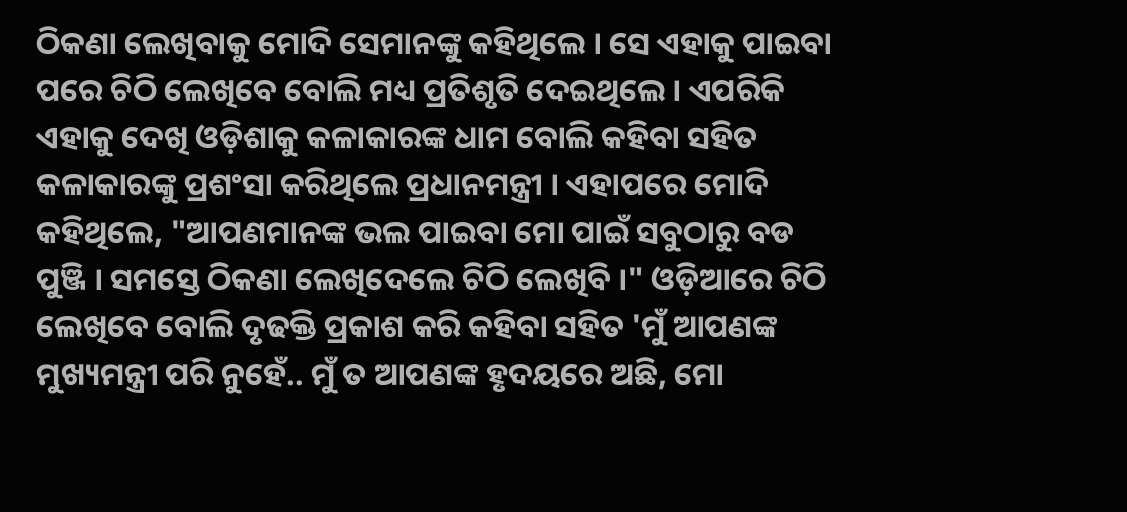ଠିକଣା ଲେଖିବାକୁ ମୋଦି ସେମାନଙ୍କୁ କହିଥିଲେ । ସେ ଏହାକୁ ପାଇବା ପରେ ଚିଠି ଲେଖିବେ ବୋଲି ମଧ୍ୟ ପ୍ରତିଶୃତି ଦେଇଥିଲେ । ଏପରିକି ଏହାକୁ ଦେଖି ଓଡ଼ିଶାକୁ କଳାକାରଙ୍କ ଧାମ ବୋଲି କହିବା ସହିତ କଳାକାରଙ୍କୁ ପ୍ରଶଂସା କରିଥିଲେ ପ୍ରଧାନମନ୍ତ୍ରୀ । ଏହାପରେ ମୋଦି କହିଥିଲେ, "ଆପଣମାନଙ୍କ ଭଲ ପାଇବା ମୋ ପାଇଁ ସବୁଠାରୁ ବଡ ପୁଞ୍ଜି । ସମସ୍ତେ ଠିକଣା ଲେଖିଦେଲେ ଚିଠି ଲେଖିବି ।" ଓଡ଼ିଆରେ ଚିଠି ଲେଖିବେ ବୋଲି ଦୃଢକ୍ତି ପ୍ରକାଶ କରି କହିବା ସହିତ 'ମୁଁ ଆପଣଙ୍କ ମୁଖ୍ୟମନ୍ତ୍ରୀ ପରି ନୁହେଁ.. ମୁଁ ତ ଆପଣଙ୍କ ହୃଦୟରେ ଅଛି, ମୋ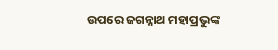ଉପରେ ଜଗନ୍ନାଥ ମହାପ୍ରଭୁଙ୍କ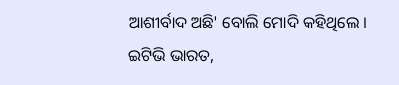ଆଶୀର୍ବାଦ ଅଛି' ବୋଲି ମୋଦି କହିଥିଲେ ।
ଇଟିଭି ଭାରତ,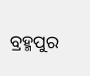ବ୍ରହ୍ମପୁର